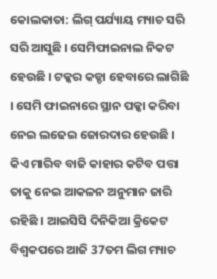କୋଲକାତା: ଲିଗ୍ ପର୍ଯ୍ୟାୟ ମ୍ୟାଚ ସରି ସରି ଆସୁଛି । ସେମିଫାଇନାଲ ନିକଟ ହେଉଛି । ଟକ୍କର କଡ୍ଡା ହେବାରେ ଲାଗିଛି । ସେମି ଫାଇନାରେ ସ୍ଥାନ ପକ୍କା କରିବା ନେଇ ଲଢେଇ ଜୋରଦାର ହେଉଛି । କିଏ ମାରିବ ବାଜି କାହାର କଟିବ ପତ୍ତା ତାକୁ ନେଇ ଆକଳନ ଅନୁମାନ ଜାରି ରହିଛି । ଆଇସିସି ଦିନିକିଆ କ୍ରିକେଟ ବିଶ୍ବକପରେ ଆଜି 37ତମ ଲିଗ ମ୍ୟାଚ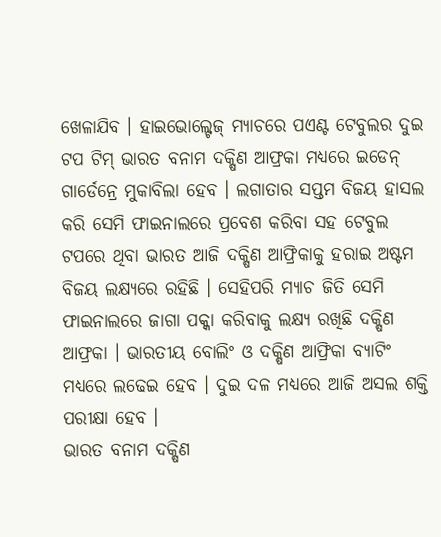ଖେଳାଯିବ । ହାଇଭୋଲ୍ଟେଜ୍ ମ୍ୟାଚରେ ପଏଣ୍ଟ ଟେବୁଲର ଦୁଇ ଟପ ଟିମ୍ ଭାରତ ବନାମ ଦକ୍ଷିଣ ଆଫ୍ରକା ମଧ୍ୟରେ ଇଡେନ୍ ଗାର୍ଡେନ୍ରେ ମୁକାବିଲା ହେବ । ଲଗାତାର ସପ୍ତମ ବିଜୟ ହାସଲ କରି ସେମି ଫାଇନାଲରେ ପ୍ରବେଶ କରିବା ସହ ଟେବୁଲ ଟପରେ ଥିବା ଭାରତ ଆଜି ଦକ୍ଷିଣ ଆଫ୍ରିକାକୁ ହରାଇ ଅଷ୍ଟମ ବିଜୟ ଲକ୍ଷ୍ୟରେ ରହିଛି । ସେହିପରି ମ୍ୟାଚ ଜିତି ସେମି ଫାଇନାଲରେ ଜାଗା ପକ୍କା କରିବାକୁ ଲକ୍ଷ୍ୟ ରଖିଛି ଦକ୍ଷିଣ ଆଫ୍ରକା । ଭାରତୀୟ ବୋଲିଂ ଓ ଦକ୍ଷିଣ ଆଫ୍ରିକା ବ୍ୟାଟିଂ ମଧ୍ୟରେ ଲଢେଇ ହେବ । ଦୁଇ ଦଳ ମଧ୍ୟରେ ଆଜି ଅସଲ ଶକ୍ତି ପରୀକ୍ଷା ହେବ ।
ଭାରତ ବନାମ ଦକ୍ଷିଣ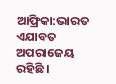ଆଫ୍ରିକା:ଭାରତ ଏଯାବତ ଅପରାଜେୟ ରହିଛି ।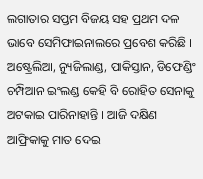ଲଗାତାର ସପ୍ତମ ବିଜୟ ସହ ପ୍ରଥମ ଦଳ ଭାବେ ସେମିଫାଇନାଲରେ ପ୍ରବେଶ କରିଛି । ଅଷ୍ଟ୍ରେଲିଆ, ନ୍ୟୁଜିଲାଣ୍ଡ, ପାକିସ୍ତାନ, ଡିଫେଣ୍ଡିଂ ଚମ୍ପିଆନ ଇଂଲଣ୍ଡ କେହି ବି ରୋହିତ ସେନାକୁ ଅଟକାଇ ପାରିନାହାନ୍ତି । ଆଜି ଦକ୍ଷିଣ ଆଫ୍ରିକାକୁ ମାତ ଦେଇ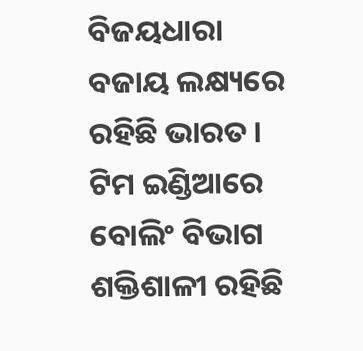ବିଜୟଧାରା ବଜାୟ ଲକ୍ଷ୍ୟରେ ରହିଛି ଭାରତ । ଟିମ ଇଣ୍ଡିଆରେ ବୋଲିଂ ବିଭାଗ ଶକ୍ତିଶାଳୀ ରହିଛି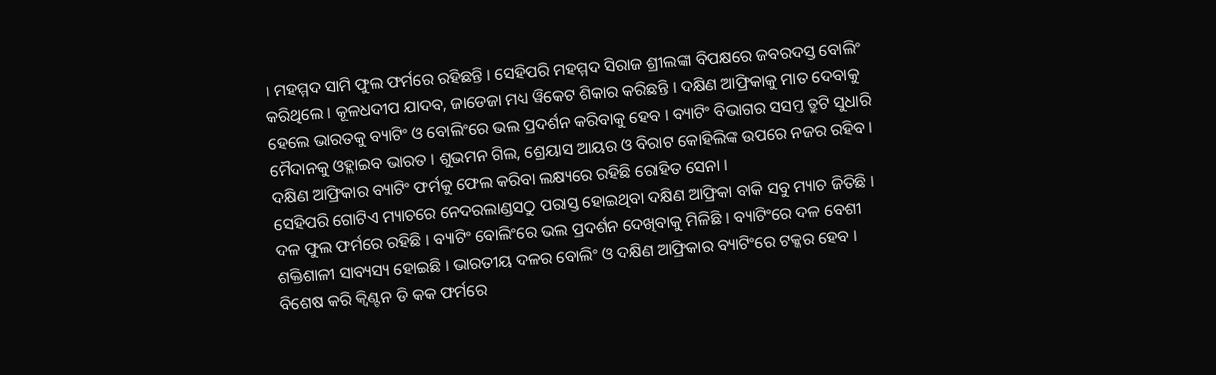। ମହମ୍ମଦ ସାମି ଫୁଲ ଫର୍ମରେ ରହିଛନ୍ତି । ସେହିପରି ମହମ୍ମଦ ସିରାଜ ଶ୍ରୀଲଙ୍କା ବିପକ୍ଷରେ ଜବରଦସ୍ତ ବୋଲିଂ କରିଥିଲେ । କୂଳଧଦୀପ ଯାଦବ, ଜାଡେଜା ମଧ୍ୟ ୱିକେଟ ଶିକାର କରିଛନ୍ତି । ଦକ୍ଷିଣ ଆଫ୍ରିକାକୁ ମାତ ଦେବାକୁ ହେଲେ ଭାରତକୁ ବ୍ୟାଟିଂ ଓ ବୋଲିଂରେ ଭଲ ପ୍ରଦର୍ଶନ କରିବାକୁ ହେବ । ବ୍ୟାଟିଂ ବିଭାଗର ସସମ୍ତ ତ୍ରୁଟି ସୁଧାରି ମୈଦାନକୁ ଓହ୍ଲାଇବ ଭାରତ । ଶୁଭମନ ଗିଲ, ଶ୍ରେୟାସ ଆୟର ଓ ବିରାଟ କୋହିଲିଙ୍କ ଉପରେ ନଜର ରହିବ । ଦକ୍ଷିଣ ଆଫ୍ରିକାର ବ୍ୟାଟିଂ ଫର୍ମକୁ ଫେଲ କରିବା ଲକ୍ଷ୍ୟରେ ରହିଛି ରୋହିତ ସେନା ।
ସେହିପରି ଗୋଟିଏ ମ୍ୟାଚରେ ନେଦରଲାଣ୍ଡସଠୁ ପରାସ୍ତ ହୋଇଥିବା ଦକ୍ଷିଣ ଆଫ୍ରିକା ବାକି ସବୁ ମ୍ୟାଚ ଜିତିଛି । ଦଳ ଫୁଲ ଫର୍ମରେ ରହିଛି । ବ୍ୟାଟିଂ ବୋଲିଂରେ ଭଲ ପ୍ରଦର୍ଶନ ଦେଖିବାକୁ ମିଳିଛି । ବ୍ୟାଟିଂରେ ଦଳ ବେଶୀ ଶକ୍ତିଶାଳୀ ସାବ୍ୟସ୍ୟ ହୋଇଛି । ଭାରତୀୟ ଦଳର ବୋଲିଂ ଓ ଦକ୍ଷିଣ ଆଫ୍ରିକାର ବ୍ୟାଟିଂରେ ଟକ୍କର ହେବ । ବିଶେଷ କରି କ୍ବିଣ୍ଟନ ଡି କକ ଫର୍ମରେ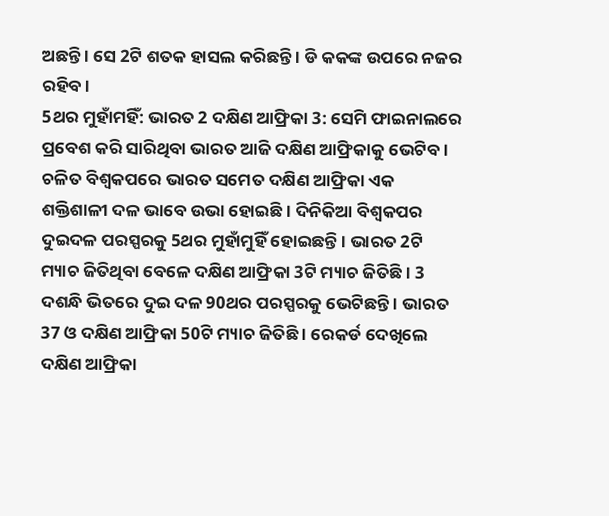ଅଛନ୍ତି । ସେ 2ଟି ଶତକ ହାସଲ କରିଛନ୍ତି । ଡି କକଙ୍କ ଉପରେ ନଜର ରହିବ ।
5ଥର ମୁହାଁମହିଁ: ଭାରତ 2 ଦକ୍ଷିଣ ଆଫ୍ରିକା 3: ସେମି ଫାଇନାଲରେ ପ୍ରବେଶ କରି ସାରିଥିବା ଭାରତ ଆଜି ଦକ୍ଷିଣ ଆଫ୍ରିକାକୁ ଭେଟିବ । ଚଳିତ ବିଶ୍ବକପରେ ଭାରତ ସମେତ ଦକ୍ଷିଣ ଆଫ୍ରିକା ଏକ ଶକ୍ତିଶାଳୀ ଦଳ ଭାବେ ଉଭା ହୋଇଛି । ଦିନିକିଆ ବିଶ୍ବକପର ଦୁଇଦଳ ପରସ୍ପରକୁ 5ଥର ମୁହାଁମୁହିଁ ହୋଇଛନ୍ତି । ଭାରତ 2ଟି ମ୍ୟାଚ ଜିତିଥିବା ବେଳେ ଦକ୍ଷିଣ ଆଫ୍ରିକା 3ଟି ମ୍ୟାଚ ଜିତିଛି । 3 ଦଶନ୍ଧି ଭିତରେ ଦୁଇ ଦଳ 90ଥର ପରସ୍ପରକୁ ଭେଟିଛନ୍ତି । ଭାରତ 37 ଓ ଦକ୍ଷିଣ ଆଫ୍ରିକା 50ଟି ମ୍ୟାଚ ଜିତିଛି । ରେକର୍ଡ ଦେଖିଲେ ଦକ୍ଷିଣ ଆଫ୍ରିକା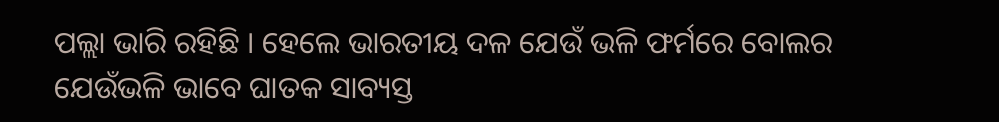ପଲ୍ଲା ଭାରି ରହିଛି । ହେଲେ ଭାରତୀୟ ଦଳ ଯେଉଁ ଭଳି ଫର୍ମରେ ବୋଲର ଯେଉଁଭଳି ଭାବେ ଘାତକ ସାବ୍ୟସ୍ତ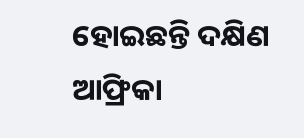ହୋଇଛନ୍ତି ଦକ୍ଷିଣ ଆଫ୍ରିକା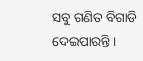ସବୁ ଗଣିତ ବିଗାଡି ଦେଇପାରନ୍ତି ।